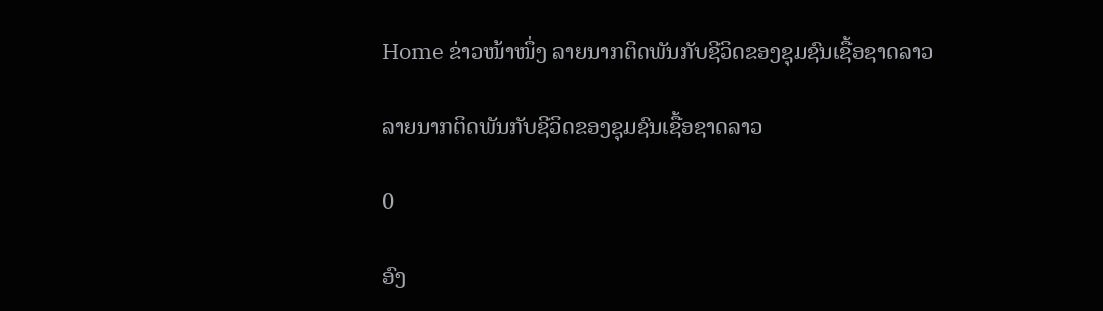Home ຂ່າວໜ້າໜຶ່ງ ລາຍນາກຕິດພັນກັບຊີວິດຂອງຊຸມຊົນເຊື້ອຊາດລາວ

ລາຍນາກຕິດພັນກັບຊີວິດຂອງຊຸມຊົນເຊື້ອຊາດລາວ

0

ອົງ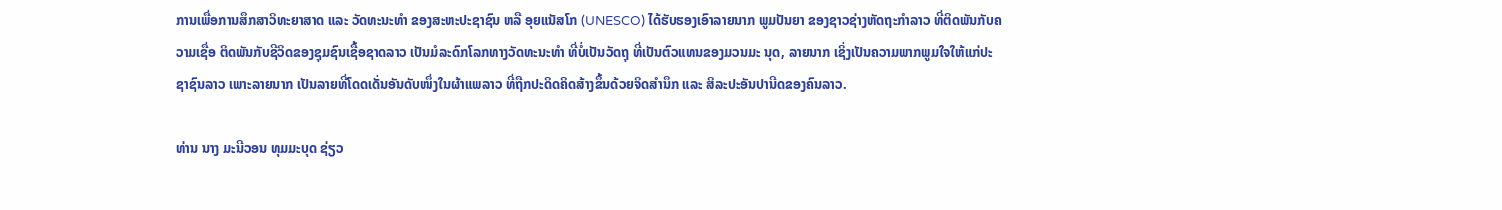ການເພື່ອການສຶກສາວິທະຍາສາດ ແລະ ວັດທະນະທໍາ ຂອງສະຫະປະຊາຊົນ ຫລື ອຸຍແນັສໂກ (UNESCO) ໄດ້ຮັບຮອງເອົາລາຍນາກ ພູມປັນຍາ ຂອງຊາວຊ່າງຫັດຖະກໍາລາວ ທີ່ຕິດພັນກັບຄວາມເຊື່ອ ຕິດພັນກັບຊີວິດຂອງຊຸມຊົນເຊື້ອຊາດລາວ ເປັນມໍລະດົກໂລກທາງວັດທະນະທໍາ ທີ່ບໍ່ເປັນວັດຖຸ ທີ່ເປັນຕົວແທນຂອງມວນມະ ນຸດ, ລາຍນາກ ເຊິ່ງເປັນຄວາມພາກພູມໃຈໃຫ້ແກ່ປະຊາຊົນລາວ ເພາະລາຍນາກ ເປັນລາຍທີ່ໂດດເດັ່ນອັນດັບໜຶ່ງໃນຜ້າແພລາວ ທີ່ຖືກປະດິດຄິດສ້າງຂຶ້ນດ້ວຍຈິດສໍານຶກ ແລະ ສິລະປະອັນປານີດຂອງຄົນລາວ.

ທ່ານ ນາງ ມະນີວອນ ທຸມມະບຸດ ຊ່ຽວ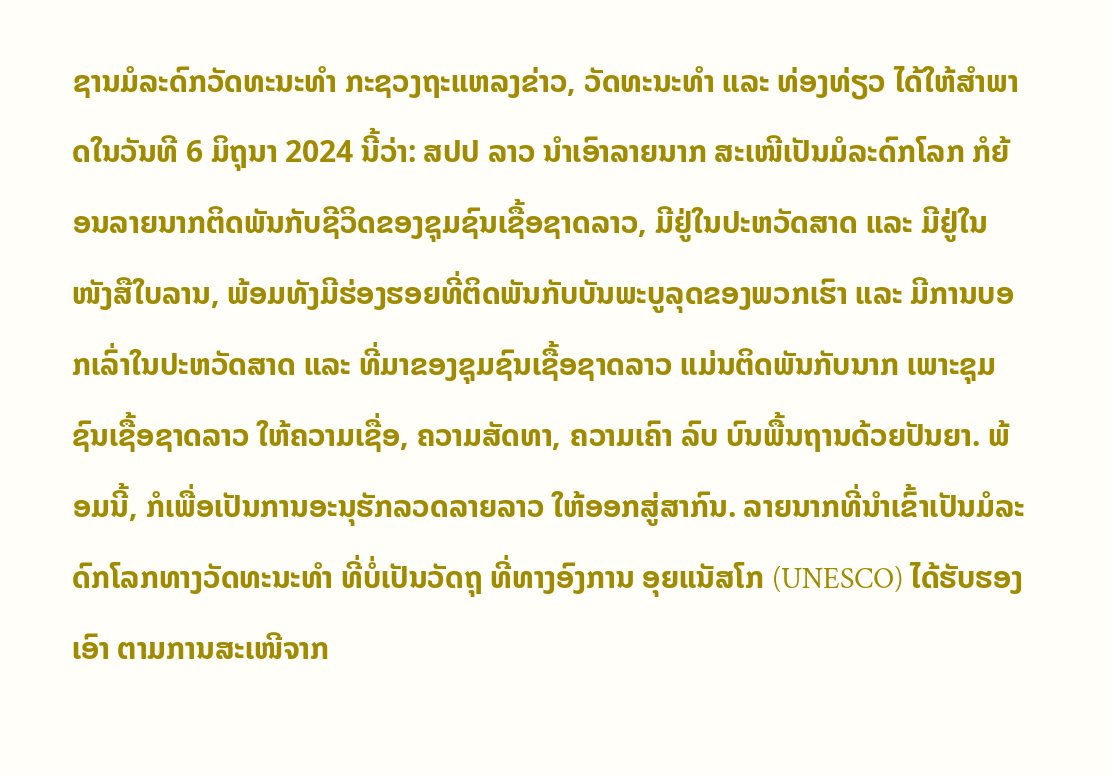ຊານມໍລະດົກວັດທະນະທຳ ກະຊວງຖະແຫລງຂ່າວ, ວັດທະນະທຳ ແລະ ທ່ອງທ່ຽວ ໄດ້ໃຫ້ສຳພາດໃນວັນທີ 6 ມິຖຸນາ 2024 ນີ້ວ່າ: ສປປ ລາວ ນຳເອົາລາຍນາກ ສະເໜີເປັນມໍລະດົກໂລກ ກໍຍ້ອນລາຍນາກຕິດພັນກັບຊີວິດຂອງຊຸມຊົນເຊື້ອຊາດລາວ, ມີຢູ່ໃນປະຫວັດສາດ ແລະ ມີຢູ່ໃນໜັງສືໃບລານ, ພ້ອມທັງມີຮ່ອງຮອຍທີ່ຕິດພັນກັບບັນພະບູລຸດຂອງພວກເຮົາ ແລະ ມີການບອກເລົ່າໃນປະຫວັດສາດ ແລະ ທີ່ມາຂອງຊຸມຊົນເຊື້ອຊາດລາວ ແມ່ນຕິດພັນກັບນາກ ເພາະຊຸມຊົນເຊື້ອຊາດລາວ ໃຫ້ຄວາມເຊື່ອ, ຄວາມສັດທາ, ຄວາມເຄົາ ລົບ ບົນພື້ນຖານດ້ວຍປັນຍາ. ພ້ອມນີ້, ກໍເພື່ອເປັນການອະນຸຮັກລວດລາຍລາວ ໃຫ້ອອກສູ່ສາກົນ. ລາຍນາກທີ່ນຳເຂົ້າເປັນມໍລະດົກໂລກທາງວັດທະນະທຳ ທີ່ບໍ່ເປັນວັດຖຸ ທີ່ທາງອົງການ ອຸຍແນັສໂກ (UNESCO) ໄດ້ຮັບຮອງເອົາ ຕາມການສະເໜີຈາກ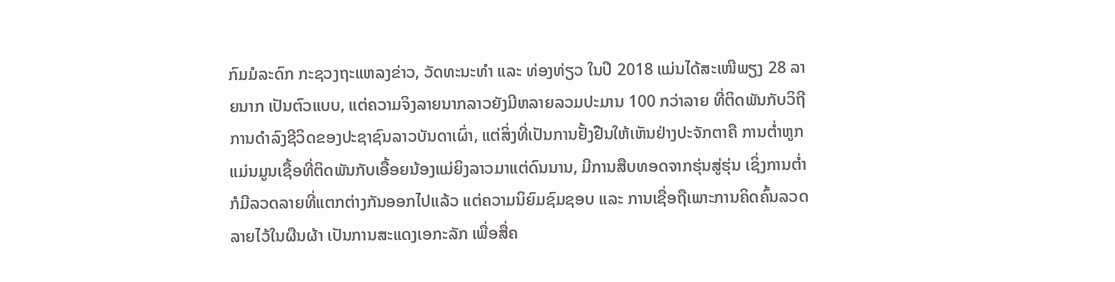ກົມມໍລະດົກ ກະຊວງຖະແຫລງຂ່າວ, ວັດທະນະທຳ ແລະ ທ່ອງທ່ຽວ ໃນປີ 2018 ແມ່ນໄດ້ສະເໜີພຽງ 28 ລາຍນາກ ເປັນຕົວແບບ, ແຕ່ຄວາມຈິງລາຍນາກລາວຍັງມີຫລາຍລວມປະມານ 100 ກວ່າລາຍ ທີ່ຕິດພັນກັບວິຖີການດຳລົງຊີວິດຂອງປະຊາຊົນລາວບັນດາເຜົ່າ, ແຕ່ສິ່ງທີ່ເປັນການຢັ້ງຢືນໃຫ້ເຫັນຢ່າງປະຈັກຕາຄື ການຕໍ່າຫູກ ແມ່ນມູນເຊື້ອທີ່ຕິດພັນກັບເອື້ອຍນ້ອງແມ່ຍິງລາວມາແຕ່ດົນນານ, ມີການສືບທອດຈາກຮຸ່ນສູ່ຮຸ່ນ ເຊິ່ງການຕໍ່າກໍມີລວດລາຍທີ່ແຕກຕ່າງກັນອອກໄປແລ້ວ ແຕ່ຄວາມນິຍົມຊົມຊອບ ແລະ ການເຊື່ອຖືເພາະການຄິດຄົ້ນລວດລາຍໄວ້ໃນຜືນຜ້າ ເປັນການສະແດງເອກະລັກ ເພື່ອສື່ຄ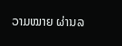ວາມໝາຍ ຜ່ານລ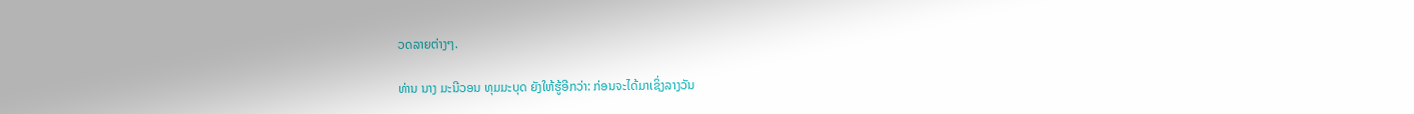ວດລາຍຕ່າງໆ.

ທ່ານ ນາງ ມະນີວອນ ທຸມມະບຸດ ຍັງໃຫ້ຮູ້ອີກວ່າ: ກ່ອນຈະໄດ້ມາເຊິ່ງລາງວັນ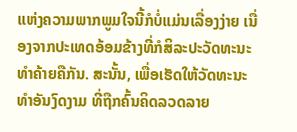ແຫ່ງຄວາມພາກພູມໃຈນີ້ກໍບໍ່ແມ່ນເລື່ອງງ່າຍ ເນື່ອງຈາກປະເທດອ້ອມຂ້າງທີ່ກໍສິລະປະວັດທະນະທໍາຄ້າຍຄືກັນ. ສະນັ້ນ, ເພື່ອເຮັດໃຫ້ວັດທະນະທໍາອັນງົດງາມ ທີ່ຖືກຄົ້ນຄິດລວດລາຍ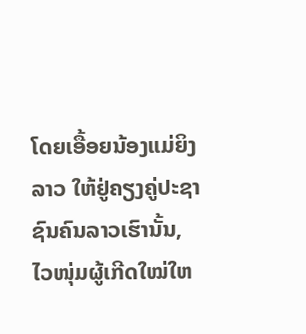ໂດຍເອື້ອຍນ້ອງແມ່ຍິງລາວ ໃຫ້ຢູ່ຄຽງຄູ່ປະຊາຊົນຄົນລາວເຮົານັ້ນ, ໄວໜຸ່ມຜູ້ເກີດໃໝ່ໃຫ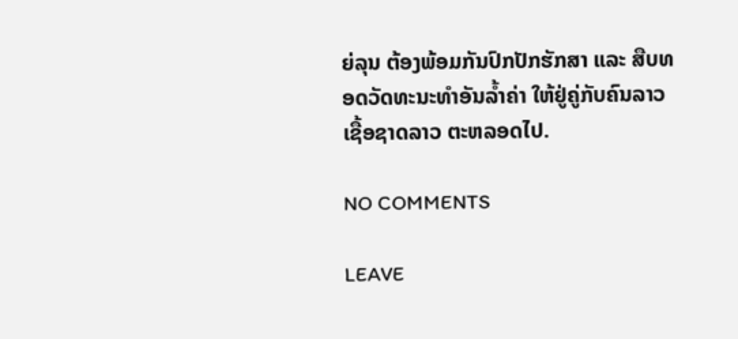ຍ່ລຸນ ຕ້ອງພ້ອມກັນປົກປັກຮັກສາ ແລະ ສືບທອດວັດທະນະທໍາອັນລໍ້າຄ່າ ໃຫ້ຢູ່ຄູ່ກັບຄົນລາວ ເຊື້ອຊາດລາວ ຕະຫລອດໄປ.

NO COMMENTS

LEAVE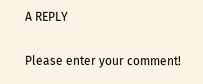A REPLY

Please enter your comment!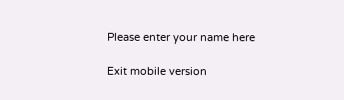Please enter your name here

Exit mobile version